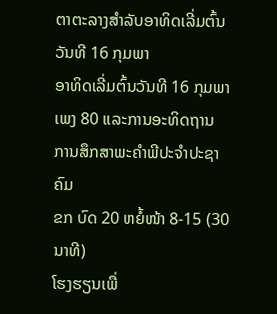ຕາຕະລາງສຳລັບອາທິດເລີ່ມຕົ້ນວັນທີ 16 ກຸມພາ
ອາທິດເລີ່ມຕົ້ນວັນທີ 16 ກຸມພາ
ເພງ 80 ແລະການອະທິດຖານ
ການສຶກສາພະຄຳພີປະຈຳປະຊາຄົມ
ຂກ ບົດ 20 ຫຍໍ້ໜ້າ 8-15 (30 ນາທີ)
ໂຮງຮຽນເພື່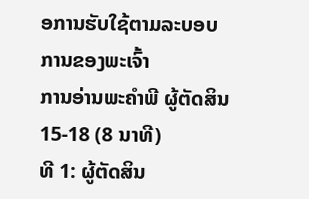ອການຮັບໃຊ້ຕາມລະບອບການຂອງພະເຈົ້າ
ການອ່ານພະຄຳພີ ຜູ້ຕັດສິນ 15-18 (8 ນາທີ)
ທີ 1: ຜູ້ຕັດສິນ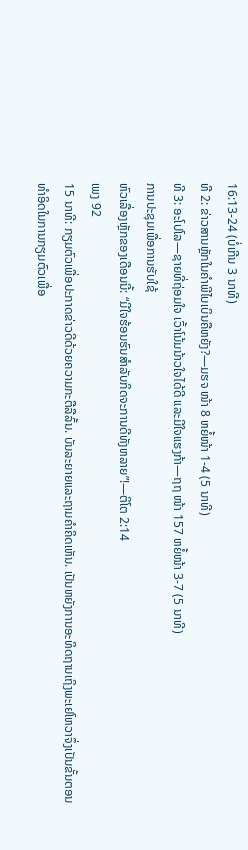16:13-24 (ບໍ່ເກີນ 3 ນາທີ)
ທີ 2: ຂ່າວສານຫຼັກໃນຄຳພີໄບເບິນຄືຫຍັງ?—ມຮຈ ໜ້າ 8 ຫຍໍ້ໜ້າ 1-4 (5 ນາທີ)
ທີ 3: ອະໂປໂລ—ຊາຍທີ່ຖ່ອມໃຈ ເວົ້າໂນ້ມນ້າວໃຈໄດ້ດີ ແລະມີໃຈແຮງກ້າ—ຖຖ ໜ້າ 157 ຫຍໍ້ໜ້າ 3-7 (5 ນາທີ)
ການປະຊຸມເພື່ອການຮັບໃຊ້
ຫົວເລື່ອງຫຼັກຂອງເດືອນນີ້: “ມີໃຈຮ້ອນຮົນສຳລັບກິດຈະການດີທັງຫລາຍ”!—ຕິໂຕ 2:14
ເພງ 92
15 ນາທີ: ກຽມຕົວເພື່ອປະກາດຂ່າວດີດ້ວຍຄວາມກະຕືລືລົ້ນ. ບັນລະຍາຍແລະຖາມຄຳຄິດເຫັນ. ເປັນຫຍັງການອະທິດຖານເຖິງພະເຢໂຫວາຈຶ່ງເປັນຂັ້ນຕອນທຳອິດໃນການກຽມຕົວເພື່ອ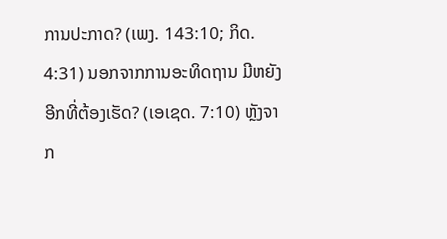ການປະກາດ? (ເພງ. 143:10; ກິດ. 4:31) ນອກຈາກການອະທິດຖານ ມີຫຍັງອີກທີ່ຕ້ອງເຮັດ? (ເອເຊດ. 7:10) ຫຼັງຈາກ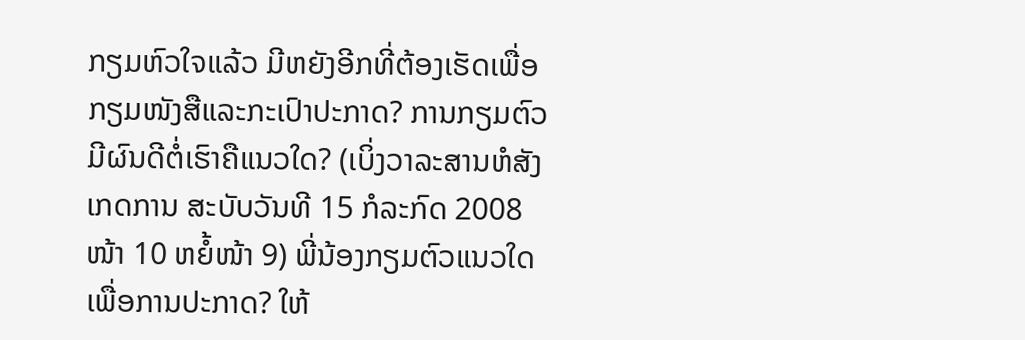ກຽມຫົວໃຈແລ້ວ ມີຫຍັງອີກທີ່ຕ້ອງເຮັດເພື່ອກຽມໜັງສືແລະກະເປົາປະກາດ? ການກຽມຕົວມີຜົນດີຕໍ່ເຮົາຄືແນວໃດ? (ເບິ່ງວາລະສານຫໍສັງເກດການ ສະບັບວັນທີ 15 ກໍລະກົດ 2008 ໜ້າ 10 ຫຍໍ້ໜ້າ 9) ພີ່ນ້ອງກຽມຕົວແນວໃດເພື່ອການປະກາດ? ໃຫ້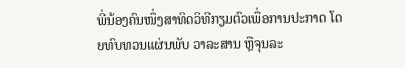ພີ່ນ້ອງຄົນໜຶ່ງສາທິດວິທີກຽມຕົວເພື່ອການປະກາດ ໂດຍທົບທວນແຜ່ນພັບ ວາລະສານ ຫຼືຈຸນລະ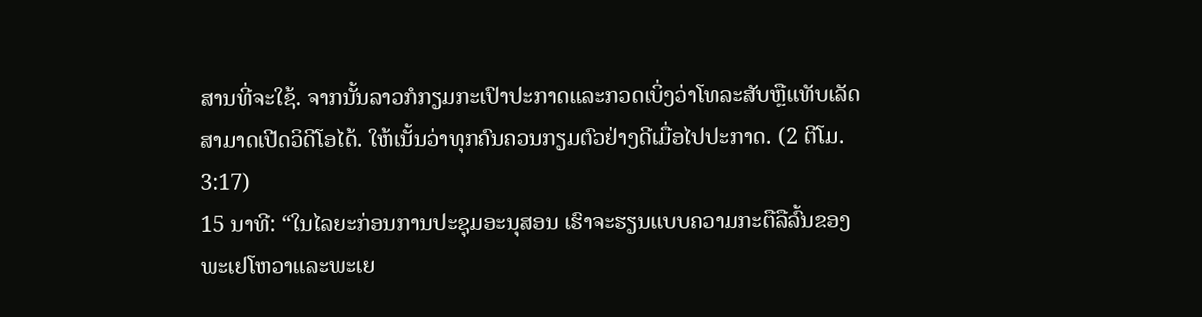ສານທີ່ຈະໃຊ້. ຈາກນັ້ນລາວກໍກຽມກະເປົາປະກາດແລະກວດເບິ່ງວ່າໂທລະສັບຫຼືແທັບເລັດສາມາດເປີດວິດີໂອໄດ້. ໃຫ້ເນັ້ນວ່າທຸກຄົນຄວນກຽມຕົວຢ່າງດີເມື່ອໄປປະກາດ. (2 ຕີໂມ. 3:17)
15 ນາທີ: “ໃນໄລຍະກ່ອນການປະຊຸມອະນຸສອນ ເຮົາຈະຮຽນແບບຄວາມກະຕືລືລົ້ນຂອງພະເຢໂຫວາແລະພະເຍ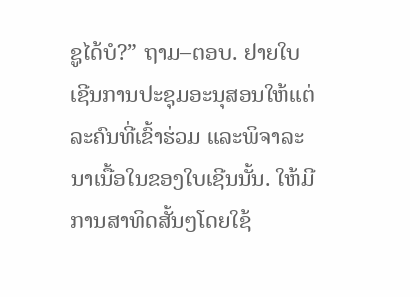ຊູໄດ້ບໍ?” ຖາມ–ຕອບ. ຢາຍໃບເຊີນການປະຊຸມອະນຸສອນໃຫ້ແຕ່ລະຄົນທີ່ເຂົ້າຮ່ວມ ແລະພິຈາລະນາເນື້ອໃນຂອງໃບເຊີນນັ້ນ. ໃຫ້ມີການສາທິດສັ້ນໆໂດຍໃຊ້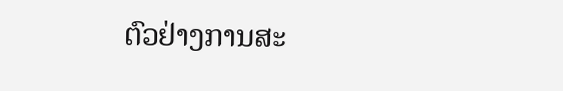ຕົວຢ່າງການສະ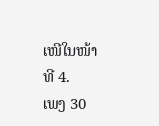ເໜີໃນໜ້າທີ 4.
ເພງ 30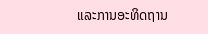ແລະການອະທິດຖານ